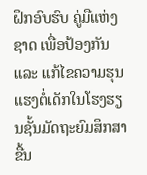ຝຶກອົບຮົບ ຄູ່ມືແຫ່ງຊາດ ເພື່ອປ້ອງກັນ ແລະ ແກ້ໄຂຄວາມຮຸນແຮງຕໍ່ເດັກໃນໂຮງຮຽນຊັ້ນມັດຖະຍົມສຶກສາ ຂື້ນ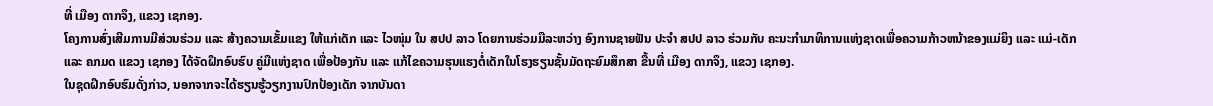ທີ່ ເມືອງ ດາກຈຶງ, ແຂວງ ເຊກອງ.
ໂຄງການສົ່ງເສີມການມີສ່ວນຮ່ວມ ແລະ ສ້າງຄວາມເຂັ້ມແຂງ ໃຫ້ແກ່ເດັກ ແລະ ໄວໜຸ່ມ ໃນ ສປປ ລາວ ໂດຍການຮ່ວມມືລະຫວ່າງ ອົງການຊາຍຟັນ ປະຈຳ ສປປ ລາວ ຮ່ວມກັບ ຄະນະກຳມາທິການແຫ່ງຊາດເພື່ອຄວາມກ້າວຫນ້າຂອງແມ່ຍິງ ແລະ ແມ່-ເດັກ ແລະ ຄກມດ ແຂວງ ເຊກອງ ໄດ້ຈັດຝຶກອົບຮົບ ຄູ່ມືແຫ່ງຊາດ ເພື່ອປ້ອງກັນ ແລະ ແກ້ໄຂຄວາມຮຸນແຮງຕໍ່ເດັກໃນໂຮງຮຽນຊັ້ນມັດຖະຍົມສຶກສາ ຂື້ນທີ່ ເມືອງ ດາກຈຶງ, ແຂວງ ເຊກອງ.
ໃນຊຸດຝຶກອົບຮົມດັ່ງກ່າວ, ນອກຈາກຈະໄດ້ຮຽນຮູ້ວຽກງານປົກປ້ອງເດັກ ຈາກບັນດາ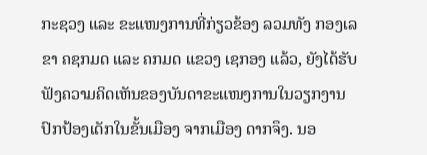ກະຊວງ ແລະ ຂະແໜງການທີ່ກ່ຽວຂ້ອງ ລວມທັງ ກອງເລຂາ ຄຊກມດ ແລະ ຄກມດ ແຂວງ ເຊກອງ ແລ້ວ, ຍັງໄດ້ຮັບຟັງຄວາມຄິດເຫັນຂອງບັນດາຂະແໜງການໃນວຽກງານປົກປ້ອງເດັກໃນຂັ້ນເມືອງ ຈາກເມືອງ ດາກຈຶງ. ນອ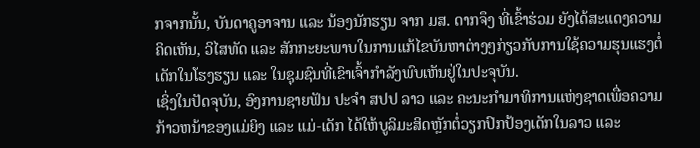ກຈາກນັ້ນ, ບັນດາຄູອາຈານ ແລະ ນ້ອງນັກຮຽນ ຈາກ ມສ. ດາກຈຶງ ທີ່ເຂົ້າຮ່ວມ ຍັງໄດ້ສະແດງຄວາມຄິດເຫັນ, ວິໄສທັດ ແລະ ສັກກະຍະພາບໃນການແກ້ໄຂບັນຫາຕ່າງໆກ່ຽວກັບການໃຊ້ຄວາມຮຸນແຮງຕໍ່ເດັກໃນໂຮງຮຽນ ແລະ ໃນຊຸມຊົນທີ່ເຂົາເຈົ້າກຳລັງພົບເຫັນຢູ່ໃນປະຈຸບັນ.
ເຊິ່ງໃນປັດຈຸບັນ, ອົງການຊາຍຟັນ ປະຈຳ ສປປ ລາວ ແລະ ຄະນະກຳມາທິການແຫ່ງຊາດເພື່ອຄວາມກ້າວຫນ້າຂອງແມ່ຍິງ ແລະ ແມ່-ເດັກ ໄດ້ໃຫ້ບູລິມະສິດຫຼັກຕໍ່ວຽກປົກປ້ອງເດັກໃນລາວ ແລະ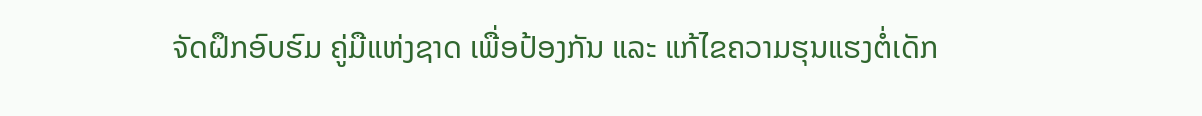ຈັດຝຶກອົບຮົມ ຄູ່ມືແຫ່ງຊາດ ເພື່ອປ້ອງກັນ ແລະ ແກ້ໄຂຄວາມຮຸນແຮງຕໍ່ເດັກ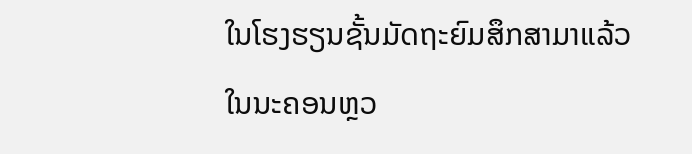ໃນໂຮງຮຽນຊັ້ນມັດຖະຍົມສຶກສາມາແລ້ວ ໃນນະຄອນຫຼວ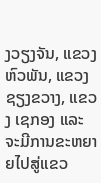ງວຽງຈັນ, ແຂວງ ຫົວພັນ, ແຂວງ ຊຽງຂວາງ, ແຂວງ ເຊກອງ ແລະ ຈະມີການຂະຫຍາຍໄປສູ່ແຂວ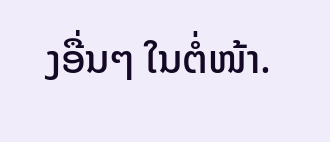ງອື່ນໆ ໃນຕໍ່ໜ້າ.